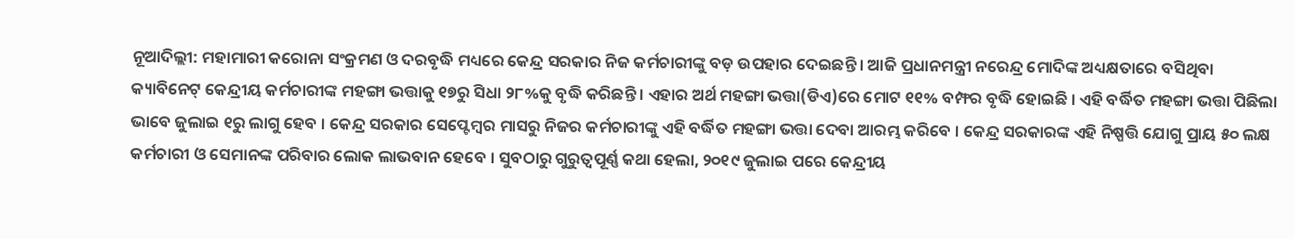ନୂଆଦିଲ୍ଲୀ: ମହାମାରୀ କରୋନା ସଂକ୍ରମଣ ଓ ଦରବୃଦ୍ଧି ମଧ୍ୟରେ କେନ୍ଦ୍ର ସରକାର ନିଜ କର୍ମଚାରୀଙ୍କୁ ବଡ଼ ଉପହାର ଦେଇଛନ୍ତି । ଆଜି ପ୍ରଧାନମନ୍ତ୍ରୀ ନରେନ୍ଦ୍ର ମୋଦିଙ୍କ ଅଧ୍ୟକ୍ଷତାରେ ବସିଥିବା କ୍ୟାବିନେଟ୍ କେନ୍ଦ୍ରୀୟ କର୍ମଚାରୀଙ୍କ ମହଙ୍ଗା ଭତ୍ତାକୁ ୧୭ରୁ ସିଧା ୨୮%କୁ ବୃଦ୍ଧି କରିଛନ୍ତି । ଏହାର ଅର୍ଥ ମହଙ୍ଗା ଭତ୍ତା(ଡିଏ)ରେ ମୋଟ ୧୧% ବମ୍ଫର ବୃଦ୍ଧି ହୋଇଛି । ଏହି ବର୍ଦ୍ଧିତ ମହଙ୍ଗା ଭତ୍ତା ପିଛିଲା ଭାବେ ଜୁଲାଇ ୧ରୁ ଲାଗୁ ହେବ । କେନ୍ଦ୍ର ସରକାର ସେପ୍ଟେମ୍ବର ମାସରୁ ନିଜର କର୍ମଚାରୀଙ୍କୁ ଏହି ବର୍ଦ୍ଧିତ ମହଙ୍ଗା ଭତ୍ତା ଦେବା ଆରମ୍ଭ କରିବେ । କେନ୍ଦ୍ର ସରକାରଙ୍କ ଏହି ନିଷ୍ପତ୍ତି ଯୋଗୁ ପ୍ରାୟ ୫୦ ଲକ୍ଷ କର୍ମଚାରୀ ଓ ସେମାନଙ୍କ ପରିବାର ଲୋକ ଲାଭବାନ ହେବେ । ସୁବଠାରୁ ଗୁରୁତ୍ୱପୂର୍ଣ୍ଣ କଥା ହେଲା, ୨୦୧୯ ଜୁଲାଇ ପରେ କେନ୍ଦ୍ରୀୟ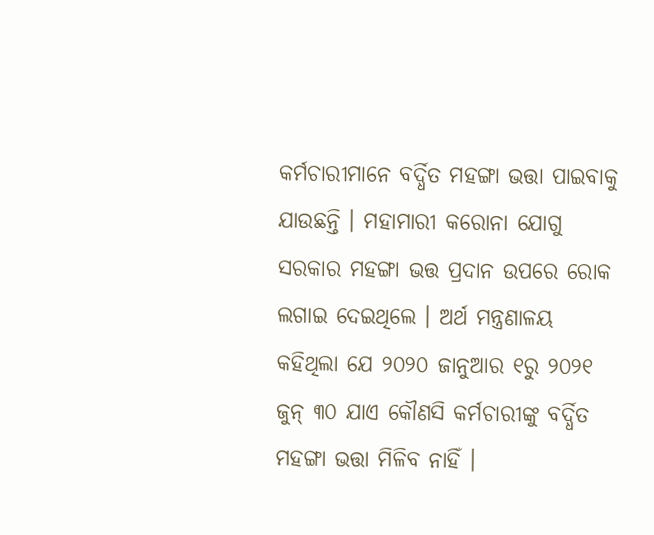କର୍ମଚାରୀମାନେ ବର୍ଦ୍ଧିତ ମହଙ୍ଗା ଭତ୍ତା ପାଇବାକୁ ଯାଉଛନ୍ତି । ମହାମାରୀ କରୋନା ଯୋଗୁ ସରକାର ମହଙ୍ଗା ଭତ୍ତ ପ୍ରଦାନ ଉପରେ ରୋକ ଲଗାଇ ଦେଇଥିଲେ । ଅର୍ଥ ମନ୍ତ୍ରଣାଳୟ କହିଥିଲା ଯେ ୨୦୨୦ ଜାନୁଆର ୧ରୁ ୨୦୨୧ ଜୁନ୍ ୩୦ ଯାଏ କୌଣସି କର୍ମଚାରୀଙ୍କୁ ବର୍ଦ୍ଧିତ ମହଙ୍ଗା ଭତ୍ତା ମିଳିବ ନାହିଁ ।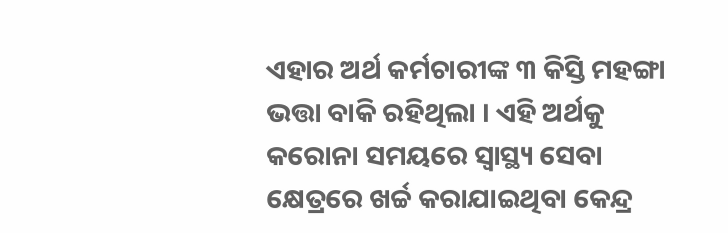ଏହାର ଅର୍ଥ କର୍ମଚାରୀଙ୍କ ୩ କିସ୍ତି ମହଙ୍ଗା ଭତ୍ତା ବାକି ରହିଥିଲା । ଏହି ଅର୍ଥକୁ କରୋନା ସମୟରେ ସ୍ୱାସ୍ଥ୍ୟ ସେବା କ୍ଷେତ୍ରରେ ଖର୍ଚ୍ଚ କରାଯାଇଥିବା କେନ୍ଦ୍ର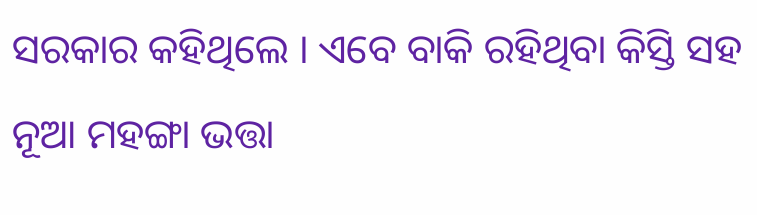ସରକାର କହିଥିଲେ । ଏବେ ବାକି ରହିଥିବା କିସ୍ତି ସହ ନୂଆ ମହଙ୍ଗା ଭତ୍ତା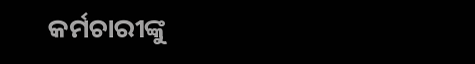କର୍ମଚାରୀଙ୍କୁ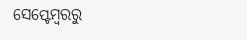ସେପ୍ଟେମ୍ବରରୁ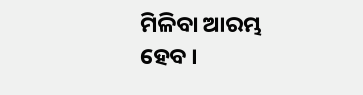ମିଳିବା ଆରମ୍ଭ ହେବ ।